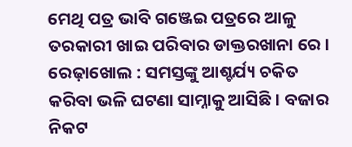ମେଥି ପତ୍ର ଭାବି ଗଞ୍ଜେଇ ପତ୍ରରେ ଆଳୁ ତରକାରୀ ଖାଇ ପରିବାର ଡାକ୍ତରଖାନା ରେ ।
ରେଢ଼ାଖୋଲ : ସମସ୍ତଙ୍କୁ ଆଶ୍ଚର୍ଯ୍ୟ ଚକିତ କରିବା ଭଳି ଘଟଣା ସାମ୍ନାକୁ ଆସିଛି। ବଜାର ନିକଟ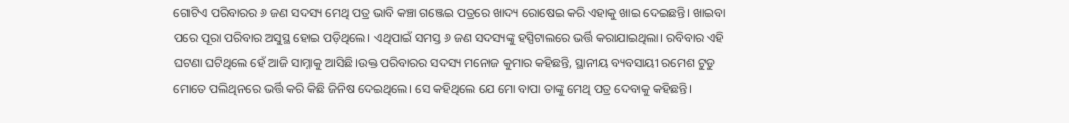ଗୋଟିଏ ପରିବାରର ୬ ଜଣ ସଦସ୍ୟ ମେଥି ପତ୍ର ଭାବି କଞ୍ଚା ଗଞ୍ଜେଇ ପତ୍ରରେ ଖାଦ୍ୟ ରୋଷେଇ କରି ଏହାକୁ ଖାଇ ଦେଇଛନ୍ତି। ଖାଇବା ପରେ ପୂରା ପରିବାର ଅସୁସ୍ଥ ହୋଇ ପଡ଼ିଥିଲେ। ଏଥିପାଇଁ ସମସ୍ତ ୬ ଜଣ ସଦସ୍ୟଙ୍କୁ ହସ୍ପିଟାଲରେ ଭର୍ତ୍ତି କରାଯାଇଥିଲା। ରବିବାର ଏହି ଘଟଣା ଘଟିଥିଲେ ହେଁ ଆଜି ସାମ୍ନାକୁ ଆସିଛି।ଉକ୍ତ ପରିବାରର ସଦସ୍ୟ ମନୋଜ କୁମାର କହିଛନ୍ତି, ସ୍ଥାନୀୟ ବ୍ୟବସାୟୀ ରମେଶ ଟୁଡୁ ମୋତେ ପଲିଥିନରେ ଭର୍ତ୍ତି କରି କିଛି ଜିନିଷ ଦେଇଥିଲେ। ସେ କହିଥିଲେ ଯେ ମୋ ବାପା ତାଙ୍କୁ ମେଥି ପତ୍ର ଦେବାକୁ କହିଛନ୍ତି।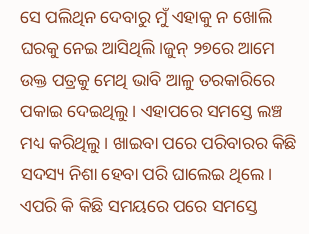ସେ ପଲିଥିନ ଦେବାରୁ ମୁଁ ଏହାକୁ ନ ଖୋଲି ଘରକୁ ନେଇ ଆସିଥିଲି।ଜୁନ୍ ୨୭ରେ ଆମେ ଉକ୍ତ ପତ୍ରକୁ ମେଥି ଭାବି ଆଳୁ ତରକାରିରେ ପକାଇ ଦେଇଥିଲୁ। ଏହାପରେ ସମସ୍ତେ ଲଞ୍ଚ ମଧ୍ୟ କରିଥିଲୁ। ଖାଇବା ପରେ ପରିବାରର କିଛି ସଦସ୍ୟ ନିଶା ହେବା ପରି ଘାଲେଇ ଥିଲେ। ଏପରି କି କିଛି ସମୟରେ ପରେ ସମସ୍ତେ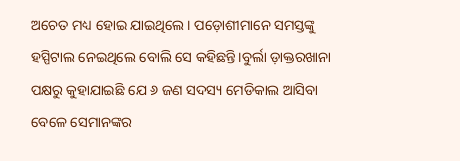ଅଚେତ ମଧ୍ୟ ହୋଇ ଯାଇଥିଲେ। ପଡ଼ୋଶୀମାନେ ସମସ୍ତଙ୍କୁ ହସ୍ପିଟାଲ ନେଇଥିଲେ ବୋଲି ସେ କହିଛନ୍ତି।ବୁର୍ଲା ଡ଼ାକ୍ତରଖାନା ପକ୍ଷରୁ କୁହାଯାଇଛି ଯେ ୬ ଜଣ ସଦସ୍ୟ ମେଡିକାଲ ଆସିବା ବେଳେ ସେମାନଙ୍କର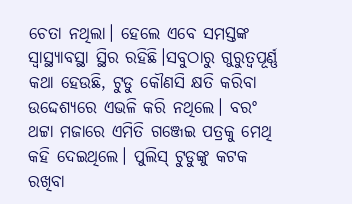ଚେତା ନଥିଲା। ହେଲେ ଏବେ ସମସ୍ତଙ୍କ ସ୍ୱାସ୍ଥ୍ୟାବସ୍ଥା ସ୍ଥିର ରହିଛି।ସବୁଠାରୁ ଗୁରୁତ୍ୱପୂର୍ଣ୍ଣ କଥା ହେଉଛି, ଟୁଡୁ କୌଣସି କ୍ଷତି କରିବା ଉଦ୍ଦେଶ୍ୟରେ ଏଭଳି କରି ନଥିଲେ। ବରଂ ଥଟ୍ଟା ମଜାରେ ଏମିତି ଗଞ୍ଜେଇ ପତ୍ରକୁ ମେଥି କହି ଦେଇଥିଲେ। ପୁଲିସ୍ ଟୁଡୁଙ୍କୁ କଟକ ରଖିବା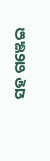ସହ ଗଞ୍ଜେଇ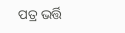ପତ୍ର ଭର୍ତ୍ତି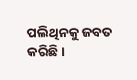ପଲିଥିନକୁ ଜବତ କରିଛି।